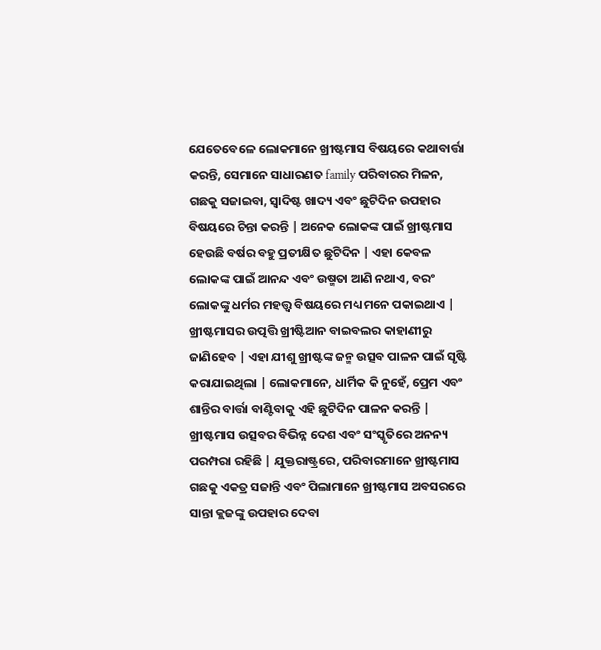ଯେତେବେଳେ ଲୋକମାନେ ଖ୍ରୀଷ୍ଟମାସ ବିଷୟରେ କଥାବାର୍ତ୍ତା କରନ୍ତି, ସେମାନେ ସାଧାରଣତ family ପରିବାରର ମିଳନ, ଗଛକୁ ସଜାଇବା, ସ୍ୱାଦିଷ୍ଟ ଖାଦ୍ୟ ଏବଂ ଛୁଟିଦିନ ଉପହାର ବିଷୟରେ ଚିନ୍ତା କରନ୍ତି | ଅନେକ ଲୋକଙ୍କ ପାଇଁ ଖ୍ରୀଷ୍ଟମାସ ହେଉଛି ବର୍ଷର ବହୁ ପ୍ରତୀକ୍ଷିତ ଛୁଟିଦିନ | ଏହା କେବଳ ଲୋକଙ୍କ ପାଇଁ ଆନନ୍ଦ ଏବଂ ଉଷ୍ମତା ଆଣି ନଥାଏ, ବରଂ ଲୋକଙ୍କୁ ଧର୍ମର ମହତ୍ତ୍ୱ ବିଷୟରେ ମଧ୍ୟ ମନେ ପକାଇଥାଏ | ଖ୍ରୀଷ୍ଟମାସର ଉତ୍ପତ୍ତି ଖ୍ରୀଷ୍ଟିଆନ ବାଇବଲର କାହାଣୀରୁ ଜାଣିହେବ | ଏହା ଯୀଶୁ ଖ୍ରୀଷ୍ଟଙ୍କ ଜନ୍ମ ଉତ୍ସବ ପାଳନ ପାଇଁ ସୃଷ୍ଟି କରାଯାଇଥିଲା | ଲୋକମାନେ, ଧାର୍ମିକ କି ନୁହେଁ, ପ୍ରେମ ଏବଂ ଶାନ୍ତିର ବାର୍ତ୍ତା ବାଣ୍ଟିବାକୁ ଏହି ଛୁଟିଦିନ ପାଳନ କରନ୍ତି | ଖ୍ରୀଷ୍ଟମାସ ଉତ୍ସବର ବିଭିନ୍ନ ଦେଶ ଏବଂ ସଂସ୍କୃତିରେ ଅନନ୍ୟ ପରମ୍ପରା ରହିଛି | ଯୁକ୍ତରାଷ୍ଟ୍ରରେ, ପରିବାରମାନେ ଖ୍ରୀଷ୍ଟମାସ ଗଛକୁ ଏକତ୍ର ସଜାନ୍ତି ଏବଂ ପିଲାମାନେ ଖ୍ରୀଷ୍ଟମାସ ଅବସରରେ ସାନ୍ତା କ୍ଲଜଙ୍କୁ ଉପହାର ଦେବା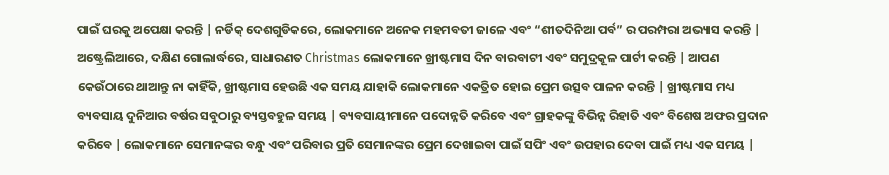ପାଇଁ ଘରକୁ ଅପେକ୍ଷା କରନ୍ତି | ନର୍ଡିକ୍ ଦେଶଗୁଡିକରେ, ଲୋକମାନେ ଅନେକ ମହମବତୀ ଜାଳେ ଏବଂ “ଶୀତଦିନିଆ ପର୍ବ” ର ପରମ୍ପରା ଅଭ୍ୟାସ କରନ୍ତି | ଅଷ୍ଟ୍ରେଲିଆରେ, ଦକ୍ଷିଣ ଗୋଲାର୍ଦ୍ଧରେ, ସାଧାରଣତ Christmas ଲୋକମାନେ ଖ୍ରୀଷ୍ଟମାସ ଦିନ ବାରବାଟୀ ଏବଂ ସମୁଦ୍ରକୂଳ ପାର୍ଟୀ କରନ୍ତି | ଆପଣ କେଉଁଠାରେ ଥାଆନ୍ତୁ ନା କାହିଁକି, ଖ୍ରୀଷ୍ଟମାସ ହେଉଛି ଏକ ସମୟ ଯାହାକି ଲୋକମାନେ ଏକତ୍ରିତ ହୋଇ ପ୍ରେମ ଉତ୍ସବ ପାଳନ କରନ୍ତି | ଖ୍ରୀଷ୍ଟମାସ ମଧ୍ୟ ବ୍ୟବସାୟ ଦୁନିଆର ବର୍ଷର ସବୁଠାରୁ ବ୍ୟସ୍ତବହୁଳ ସମୟ | ବ୍ୟବସାୟୀମାନେ ପଦୋନ୍ନତି କରିବେ ଏବଂ ଗ୍ରାହକଙ୍କୁ ବିଭିନ୍ନ ରିହାତି ଏବଂ ବିଶେଷ ଅଫର ପ୍ରଦାନ କରିବେ | ଲୋକମାନେ ସେମାନଙ୍କର ବନ୍ଧୁ ଏବଂ ପରିବାର ପ୍ରତି ସେମାନଙ୍କର ପ୍ରେମ ଦେଖାଇବା ପାଇଁ ସପିଂ ଏବଂ ଉପହାର ଦେବା ପାଇଁ ମଧ୍ୟ ଏକ ସମୟ |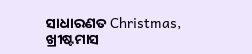ସାଧାରଣତ Christmas, ଖ୍ରୀଷ୍ଟମାସ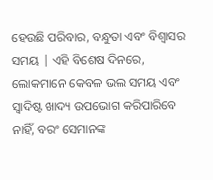ହେଉଛି ପରିବାର, ବନ୍ଧୁତା ଏବଂ ବିଶ୍ୱାସର ସମୟ | ଏହି ବିଶେଷ ଦିନରେ, ଲୋକମାନେ କେବଳ ଭଲ ସମୟ ଏବଂ ସ୍ୱାଦିଷ୍ଟ ଖାଦ୍ୟ ଉପଭୋଗ କରିପାରିବେ ନାହିଁ, ବରଂ ସେମାନଙ୍କ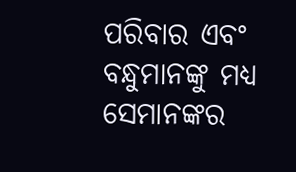ପରିବାର ଏବଂ ବନ୍ଧୁମାନଙ୍କୁ ମଧ୍ୟ ସେମାନଙ୍କର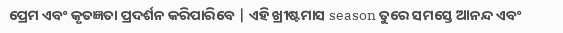ପ୍ରେମ ଏବଂ କୃତଜ୍ଞତା ପ୍ରଦର୍ଶନ କରିପାରିବେ | ଏହି ଖ୍ରୀଷ୍ଟମାସ season ତୁରେ ସମସ୍ତେ ଆନନ୍ଦ ଏବଂ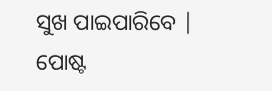ସୁଖ ପାଇପାରିବେ |
ପୋଷ୍ଟ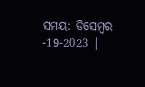ସମୟ: ଡିସେମ୍ବର -19-2023 |